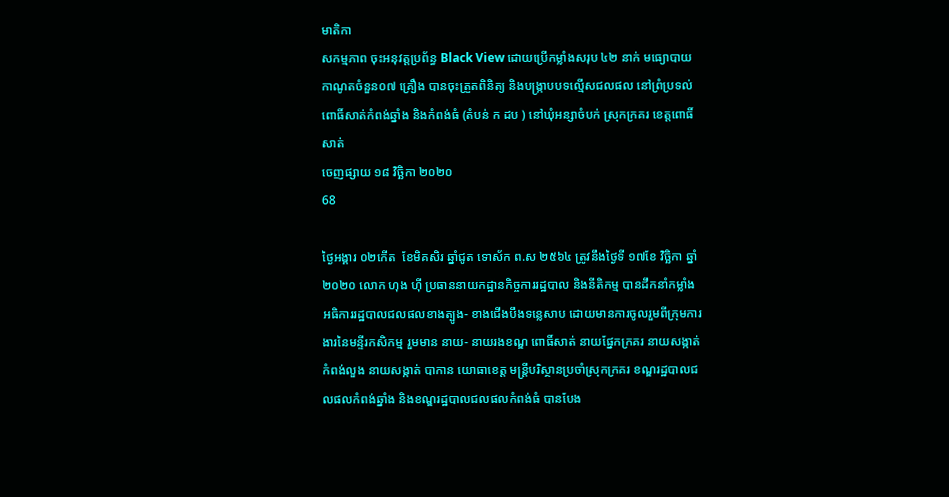មាតិកា
សកម្មភាព ចុះអនុវត្តប្រព័ន្ធ Black View ដោយប្រើកម្លាំងសរុប ៤២ នាក់ មធ្យោបាយកាណូតចំនួន០៧ គ្រឿង បានចុះត្រួតពិនិត្យ និងបង្រ្កាបបទល្មើសជលផល នៅព្រំប្រទល់ ពោធិ៍សាត់កំពង់ឆ្នាំង និងកំពង់ធំ (តំបន់ ក ដប ) នៅឃុំអន្សាចំបក់ ស្រុកក្រគរ ខេត្តពោធិ៍សាត់
ចេញផ្សាយ ១៨ វិច្ឆិកា ២០២០
68

ថ្ងៃអង្គារ ០២កើត  ខែមិគសិរ ឆ្នាំជូត ទោស័ក ព.ស ២៥៦៤ ត្រូវនឹងថ្ងៃទី ១៧ខែ វិច្ឆិកា ឆ្នាំ២០២០ លោក ហុង ហ៊ី ប្រធាននាយកដ្ឋានកិច្ចការរដ្ឋបាល និងនីតិកម្ម បានដឹកនាំកម្លាំង អធិការរដ្ឋបាលជលផលខាងត្បូង- ខាងជើងបឹងទន្លេសាប ដោយមានការចូលរួមពីក្រុមការងារនៃមន្ទីរកសិកម្ម រួមមាន នាយ- នាយរងខណ្ឌ ពោធិ៍សាត់ នាយផ្នែកក្រគរ នាយសង្កាត់កំពង់លួង នាយសង្កាត់ បាកាន យោធាខេត្ត មន្ត្រីបរិស្ថានប្រចាំស្រុកក្រគរ ខណ្ឌរដ្ឋបាលជលផលកំពង់ឆ្នាំង និងខណ្ឌរដ្ឋបាលជលផលកំពង់ធំ បានបែង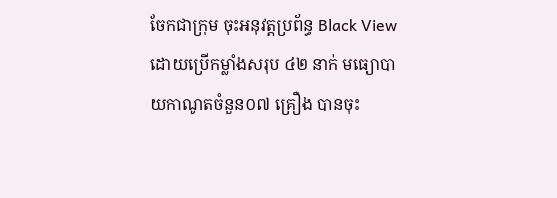ចែកជាក្រុម ចុះអនុវត្តប្រព័ន្ធ Black View ដោយប្រើកម្លាំងសរុប ៤២ នាក់ មធ្យោបាយកាណូតចំនួន០៧ គ្រឿង បានចុះ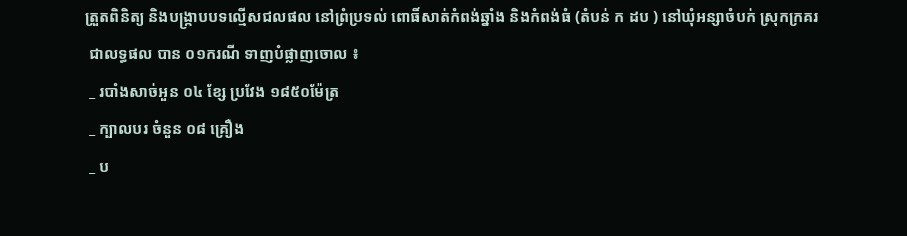ត្រួតពិនិត្យ និងបង្រ្កាបបទល្មើសជលផល នៅព្រំប្រទល់ ពោធិ៍សាត់កំពង់ឆ្នាំង និងកំពង់ធំ (តំបន់ ក ដប ) នៅឃុំអន្សាចំបក់ ស្រុកក្រគរ
 ជាលទ្ធផល បាន ០១ករណី ទាញបំផ្លាញចោល ៖
 _ របាំងសាច់អួន ០៤ ខ្សែ ប្រវែង ១៨៥០ម៉ែត្រ
 _ ក្បាលបរ ចំនួន ០៨ គ្រឿង
 _ ប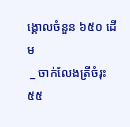ង្គោលចំនួន ៦៥០ ដើម
 _ ចាក់លែងត្រីចំរុះ ៥៥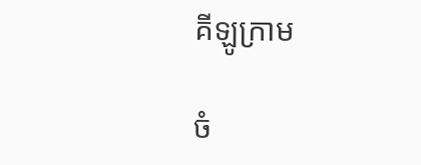គីឡូក្រាម

ចំ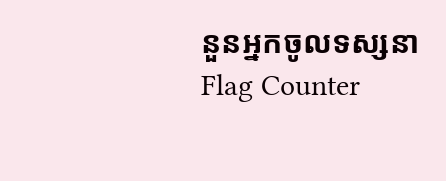នួនអ្នកចូលទស្សនា
Flag Counter